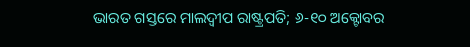ଭାରତ ଗସ୍ତରେ ମାଲଦ୍ୱୀପ ରାଷ୍ଟ୍ରପତି; ୬-୧୦ ଅକ୍ଟୋବର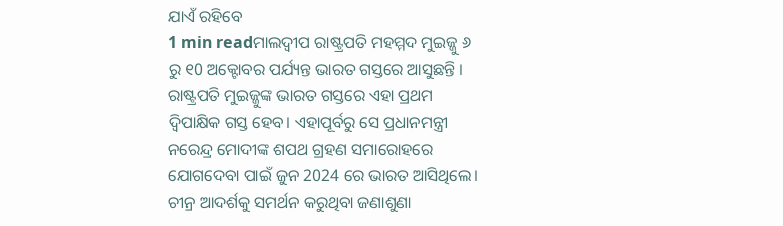ଯାଏଁ ରହିବେ
1 min readମାଲଦ୍ୱୀପ ରାଷ୍ଟ୍ରପତି ମହମ୍ମଦ ମୁଇଜ୍ଜୁ ୬ ରୁ ୧0 ଅକ୍ଟୋବର ପର୍ଯ୍ୟନ୍ତ ଭାରତ ଗସ୍ତରେ ଆସୁଛନ୍ତି । ରାଷ୍ଟ୍ରପତି ମୁଇଜ୍ଜୁଙ୍କ ଭାରତ ଗସ୍ତରେ ଏହା ପ୍ରଥମ ଦ୍ୱିପାକ୍ଷିକ ଗସ୍ତ ହେବ। ଏହାପୂର୍ବରୁ ସେ ପ୍ରଧାନମନ୍ତ୍ରୀ ନରେନ୍ଦ୍ର ମୋଦୀଙ୍କ ଶପଥ ଗ୍ରହଣ ସମାରୋହରେ ଯୋଗଦେବା ପାଇଁ ଜୁନ 2024 ରେ ଭାରତ ଆସିଥିଲେ।
ଚୀନ୍ର ଆଦର୍ଶକୁ ସମର୍ଥନ କରୁଥିବା ଜଣାଶୁଣା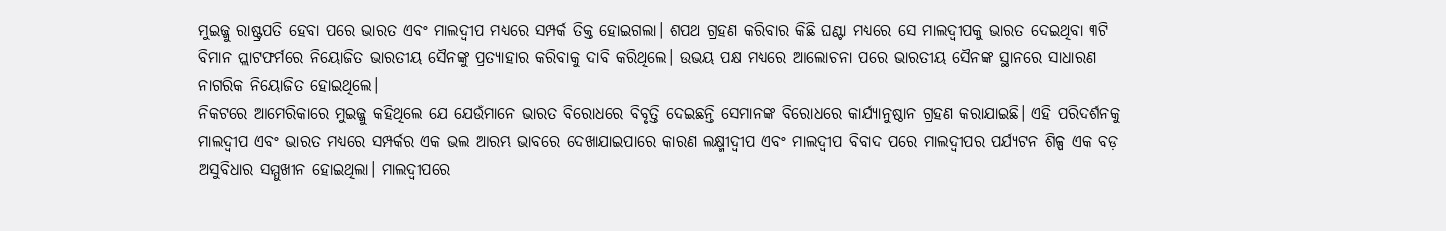ମୁଇଜ୍ଜୁ ରାଷ୍ଟ୍ରପତି ହେବା ପରେ ଭାରତ ଏବଂ ମାଲଦ୍ୱୀପ ମଧ୍ୟରେ ସମ୍ପର୍କ ତିକ୍ତ ହୋଇଗଲା। ଶପଥ ଗ୍ରହଣ କରିବାର କିଛି ଘଣ୍ଟା ମଧ୍ୟରେ ସେ ମାଲଦ୍ୱୀପକୁ ଭାରତ ଦେଇଥିବା ୩ଟି ବିମାନ ପ୍ଲାଟଫର୍ମରେ ନିୟୋଜିତ ଭାରତୀୟ ସୈନଙ୍କୁ ପ୍ରତ୍ୟାହାର କରିବାକୁ ଦାବି କରିଥିଲେ। ଉଭୟ ପକ୍ଷ ମଧ୍ୟରେ ଆଲୋଚନା ପରେ ଭାରତୀୟ ସୈନଙ୍କ ସ୍ଥାନରେ ସାଧାରଣ ନାଗରିକ ନିୟୋଜିତ ହୋଇଥିଲେ।
ନିକଟରେ ଆମେରିକାରେ ମୁଇଜ୍ଜୁ କହିଥିଲେ ଯେ ଯେଉଁମାନେ ଭାରତ ବିରୋଧରେ ବିବୃତ୍ତି ଦେଇଛନ୍ତି ସେମାନଙ୍କ ବିରୋଧରେ କାର୍ଯ୍ୟାନୁଷ୍ଠାନ ଗ୍ରହଣ କରାଯାଇଛି। ଏହି ପରିଦର୍ଶନକୁ ମାଲଦ୍ୱୀପ ଏବଂ ଭାରତ ମଧ୍ୟରେ ସମ୍ପର୍କର ଏକ ଭଲ ଆରମ୍ଭ ଭାବରେ ଦେଖାଯାଇପାରେ କାରଣ ଲକ୍ଷ୍ମୀଦ୍ୱୀପ ଏବଂ ମାଲଦ୍ୱୀପ ବିବାଦ ପରେ ମାଲଦ୍ୱୀପର ପର୍ଯ୍ୟଟନ ଶିଳ୍ପ ଏକ ବଡ଼ ଅସୁବିଧାର ସମ୍ମୁଖୀନ ହୋଇଥିଲା। ମାଲଦ୍ୱୀପରେ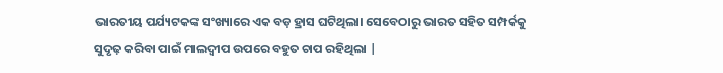ଭାରତୀୟ ପର୍ଯ୍ୟଟକଙ୍କ ସଂଖ୍ୟାରେ ଏକ ବଡ଼ ହ୍ରାସ ଘଟିଥିଲା। ସେବେଠାରୁ ଭାରତ ସହିତ ସମ୍ପର୍କକୁ ସୁଦୃଢ଼ କରିବା ପାଇଁ ମାଲଦ୍ୱୀପ ଉପରେ ବହୁତ ଚାପ ରହିଥିଲା |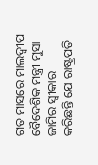ଗତ ମାସରେ ମାଲଦ୍ୱୀପ ବୈଦେଶିକ ମନ୍ତ୍ରୀ ମୁସା ଜାମିର ସ୍ୱୀକାର କରିଛନ୍ତି ଯେ ରାଷ୍ଟ୍ରପତି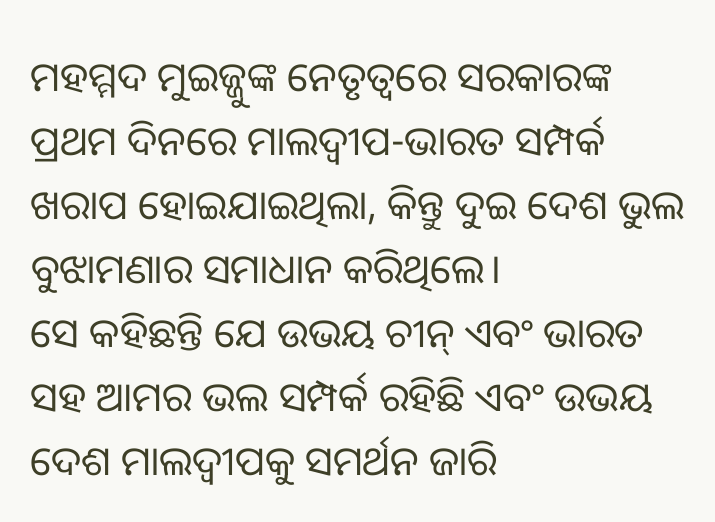ମହମ୍ମଦ ମୁଇଜ୍ଜୁଙ୍କ ନେତୃତ୍ୱରେ ସରକାରଙ୍କ ପ୍ରଥମ ଦିନରେ ମାଲଦ୍ୱୀପ-ଭାରତ ସମ୍ପର୍କ ଖରାପ ହୋଇଯାଇଥିଲା, କିନ୍ତୁ ଦୁଇ ଦେଶ ଭୁଲ ବୁଝାମଣାର ସମାଧାନ କରିଥିଲେ।
ସେ କହିଛନ୍ତି ଯେ ଉଭୟ ଚୀନ୍ ଏବଂ ଭାରତ ସହ ଆମର ଭଲ ସମ୍ପର୍କ ରହିଛି ଏବଂ ଉଭୟ ଦେଶ ମାଲଦ୍ୱୀପକୁ ସମର୍ଥନ ଜାରି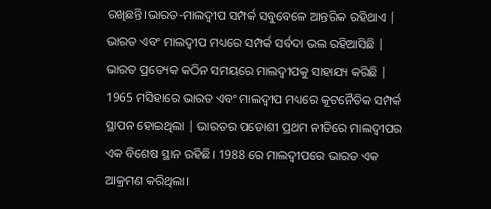ରଖିଛନ୍ତି।ଭାରତ-ମାଲଦ୍ୱୀପ ସମ୍ପର୍କ ସବୁବେଳେ ଆନ୍ତରିକ ରହିଥାଏ | ଭାରତ ଏବଂ ମାଲଦ୍ୱୀପ ମଧ୍ୟରେ ସମ୍ପର୍କ ସର୍ବଦା ଭଲ ରହିଆସିଛି | ଭାରତ ପ୍ରତ୍ୟେକ କଠିନ ସମୟରେ ମାଲଦ୍ୱୀପକୁ ସାହାଯ୍ୟ କରିଛି | 1965 ମସିହାରେ ଭାରତ ଏବଂ ମାଲଦ୍ୱୀପ ମଧ୍ୟରେ କୂଟନୈତିକ ସମ୍ପର୍କ ସ୍ଥାପନ ହୋଇଥିଲା | ଭାରତର ପଡୋଶୀ ପ୍ରଥମ ନୀତିରେ ମାଲଦ୍ୱୀପର ଏକ ବିଶେଷ ସ୍ଥାନ ରହିଛି। 1988 ରେ ମାଲଦ୍ୱୀପରେ ଭାରତ ଏକ ଆକ୍ରମଣ କରିଥିଲା।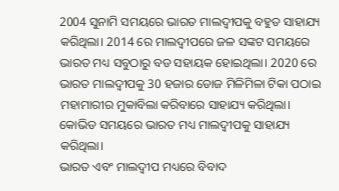2004 ସୁନାମି ସମୟରେ ଭାରତ ମାଲଦ୍ୱୀପକୁ ବହୁତ ସାହାଯ୍ୟ କରିଥିଲା। 2014 ରେ ମାଲଦ୍ୱୀପରେ ଜଳ ସଙ୍କଟ ସମୟରେ ଭାରତ ମଧ୍ୟ ସବୁଠାରୁ ବଡ ସହାୟକ ହୋଇଥିଲା। 2020 ରେ ଭାରତ ମାଲଦ୍ୱୀପକୁ 30 ହଜାର ଡୋଜ ମିଳିମିଳା ଟିକା ପଠାଇ ମହାମାରୀର ମୁକାବିଲା କରିବାରେ ସାହାଯ୍ୟ କରିଥିଲା। କୋଭିଡ ସମୟରେ ଭାରତ ମଧ୍ୟ ମାଲଦ୍ୱୀପକୁ ସାହାଯ୍ୟ କରିଥିଲା।
ଭାରତ ଏବଂ ମାଲଦ୍ୱୀପ ମଧ୍ୟରେ ବିବାଦ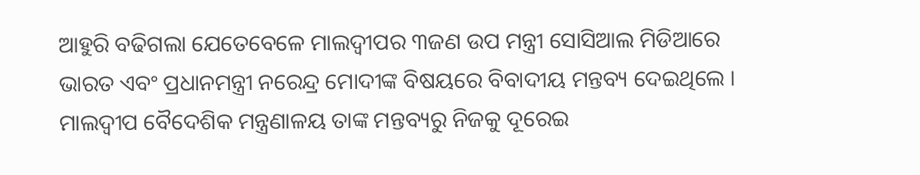ଆହୁରି ବଢିଗଲା ଯେତେବେଳେ ମାଲଦ୍ୱୀପର ୩ଜଣ ଉପ ମନ୍ତ୍ରୀ ସୋସିଆଲ ମିଡିଆରେ ଭାରତ ଏବଂ ପ୍ରଧାନମନ୍ତ୍ରୀ ନରେନ୍ଦ୍ର ମୋଦୀଙ୍କ ବିଷୟରେ ବିବାଦୀୟ ମନ୍ତବ୍ୟ ଦେଇଥିଲେ । ମାଲଦ୍ୱୀପ ବୈଦେଶିକ ମନ୍ତ୍ରଣାଳୟ ତାଙ୍କ ମନ୍ତବ୍ୟରୁ ନିଜକୁ ଦୂରେଇ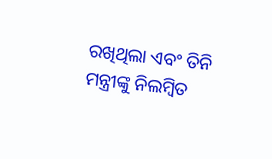ରଖିଥିଲା ଏବଂ ତିନି ମନ୍ତ୍ରୀଙ୍କୁ ନିଲମ୍ବିତ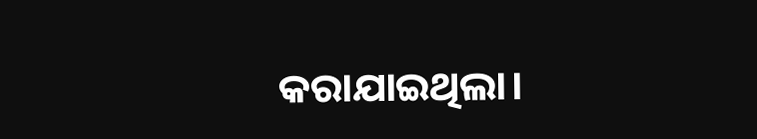କରାଯାଇଥିଲା।